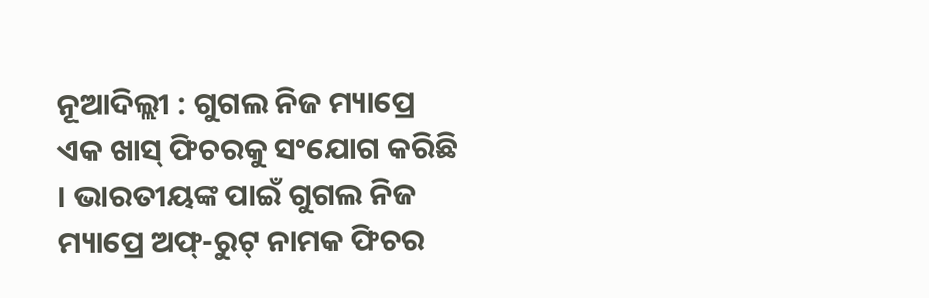ନୂଆଦିଲ୍ଲୀ : ଗୁଗଲ ନିଜ ମ୍ୟାପ୍ରେ ଏକ ଖାସ୍ ଫିଚରକୁ ସଂଯୋଗ କରିଛି । ଭାରତୀୟଙ୍କ ପାଇଁ ଗୁଗଲ ନିଜ ମ୍ୟାପ୍ରେ ଅଫ୍-ରୁଟ୍ ନାମକ ଫିଚର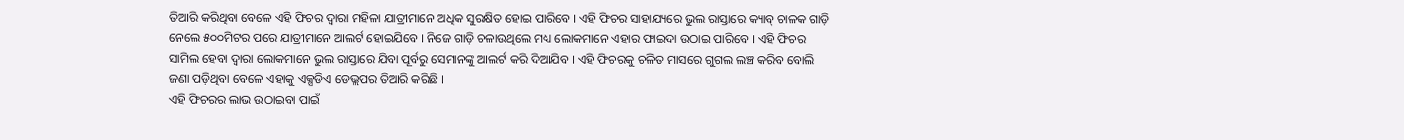ତିଆରି କରିଥିବା ବେଳେ ଏହି ଫିଚର ଦ୍ୱାରା ମହିଳା ଯାତ୍ରୀମାନେ ଅଧିକ ସୁରକ୍ଷିତ ହୋଇ ପାରିବେ । ଏହି ଫିଚର ସାହାଯ୍ୟରେ ଭୁଲ ରାସ୍ତାରେ କ୍ୟାବ୍ ଚାଳକ ଗାଡ଼ି ନେଲେ ୫୦୦ମିଟର ପରେ ଯାତ୍ରୀମାନେ ଆଲର୍ଟ ହୋଇଯିବେ । ନିଜେ ଗାଡ଼ି ଚଳାଉଥିଲେ ମଧ୍ୟ ଲୋକମାନେ ଏହାର ଫାଇଦା ଉଠାଇ ପାରିବେ । ଏହି ଫିଚର ସାମିଲ ହେବା ଦ୍ୱାରା ଲୋକମାନେ ଭୁଲ ରାସ୍ତାରେ ଯିବା ପୂର୍ବରୁ ସେମାନଙ୍କୁ ଆଲର୍ଟ କରି ଦିଆଯିବ । ଏହି ଫିଚରକୁ ଚଳିତ ମାସରେ ଗୁଗଲ ଲଞ୍ଚ କରିବ ବୋଲି ଜଣା ପଡ଼ିଥିବା ବେଳେ ଏହାକୁ ଏକ୍ସଡିଏ ଡେଭ୍ଲପର ତିଆରି କରିଛି ।
ଏହି ଫିଚରର ଲାଭ ଉଠାଇବା ପାଇଁ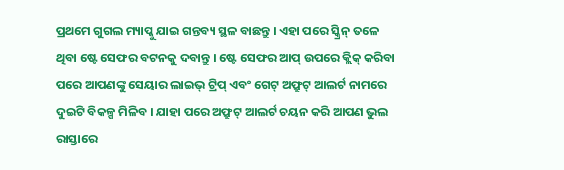ପ୍ରଥମେ ଗୁଗଲ ମ୍ୟାପ୍କୁ ଯାଇ ଗନ୍ତବ୍ୟ ସ୍ଥଳ ବାଛନ୍ତୁ । ଏହା ପରେ ସ୍କ୍ରିନ୍ ତଳେ ଥିବା ଷ୍ଟେ ସେଫର ବଟନକୁ ଦବାନ୍ତୁ । ଷ୍ଟେ ସେଫର ଆପ୍ ଉପରେ କ୍ଲିକ୍ କରିବା ପରେ ଆପଣଙ୍କୁ ସେୟାର ଲାଇଭ୍ ଟ୍ରିପ୍ ଏବଂ ଗେଟ୍ ଅଫ୍ରୁଟ୍ ଆଲର୍ଟ ନାମରେ ଦୁଇଟି ବିକଳ୍ପ ମିଳିବ । ଯାହା ପରେ ଅଫ୍ରୁଟ୍ ଆଲର୍ଟ ଚୟନ କରି ଆପଣ ଭୁଲ ରାସ୍ତାରେ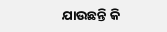ଯାଉଛନ୍ତି କି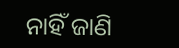ନାହିଁ ଜାଣି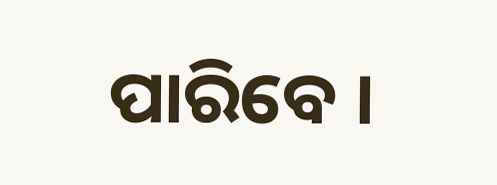ପାରିବେ ।